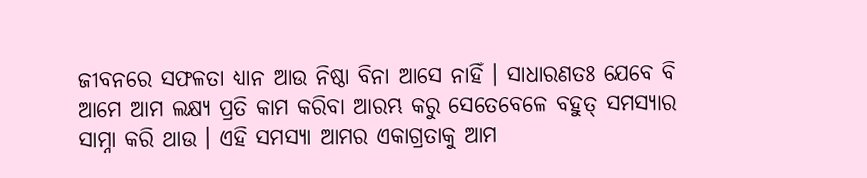ଜୀବନରେ ସଫଳତା ଧ୍ୟାନ ଆଉ ନିଷ୍ଠା ବିନା ଆସେ ନାହିଁ । ସାଧାରଣତଃ ଯେବେ ବି ଆମେ ଆମ ଲକ୍ଷ୍ୟ ପ୍ରତି କାମ କରିବା ଆରମ୍ଭ କରୁ ସେତେବେଳେ ବହୁତ୍ ସମସ୍ୟାର ସାମ୍ନା କରି ଥାଉ । ଏହି ସମସ୍ୟା ଆମର ଏକାଗ୍ରତାକୁ ଆମ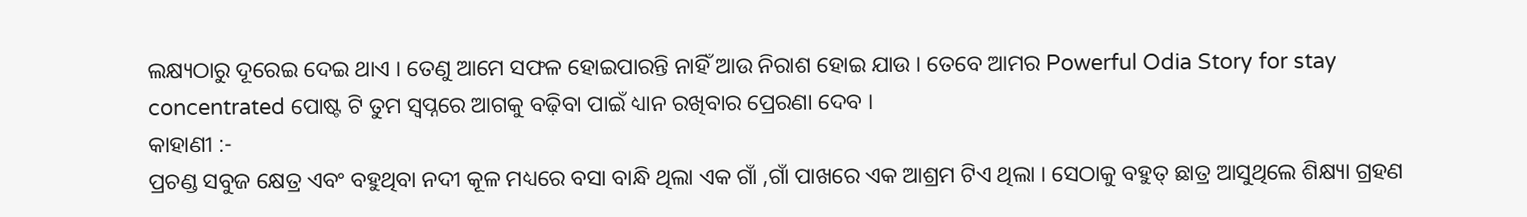ଲକ୍ଷ୍ୟଠାରୁ ଦୂରେଇ ଦେଇ ଥାଏ । ତେଣୁ ଆମେ ସଫଳ ହୋଇପାରନ୍ତି ନାହିଁ ଆଉ ନିରାଶ ହୋଇ ଯାଉ । ତେବେ ଆମର Powerful Odia Story for stay concentrated ପୋଷ୍ଟ ଟି ତୁମ ସ୍ୱପ୍ନରେ ଆଗକୁ ବଢ଼ିବା ପାଇଁ ଧ୍ୟାନ ରଖିବାର ପ୍ରେରଣା ଦେବ ।
କାହାଣୀ :-
ପ୍ରଚଣ୍ଡ ସବୁଜ କ୍ଷେତ୍ର ଏବଂ ବହୁଥିବା ନଦୀ କୂଳ ମଧ୍ୟରେ ବସା ବାନ୍ଧି ଥିଲା ଏକ ଗାଁ ,ଗାଁ ପାଖରେ ଏକ ଆଶ୍ରମ ଟିଏ ଥିଲା । ସେଠାକୁ ବହୁତ୍ ଛାତ୍ର ଆସୁଥିଲେ ଶିକ୍ଷ୍ୟା ଗ୍ରହଣ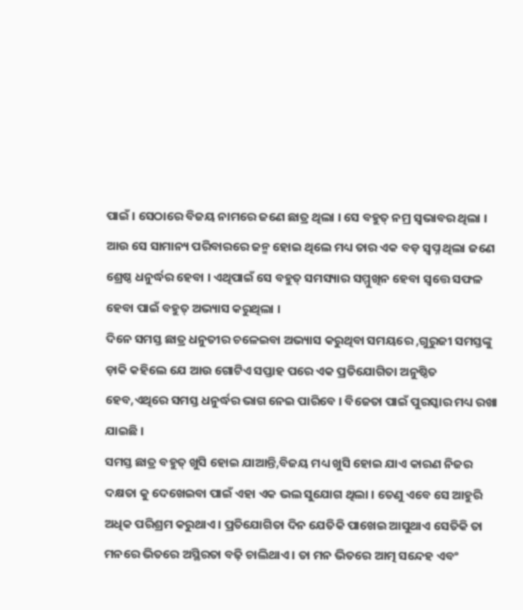ପାଇଁ । ସେଠାରେ ବିଜୟ ନାମରେ ଜଣେ ଛାତ୍ର ଥିଲା । ସେ ବହୁତ୍ ନମ୍ର ସ୍ୱଭାବର ଥିଲା । ଆଉ ସେ ସାମାନ୍ୟ ପରିବାରରେ ଜନ୍ମ ହୋଇ ଥିଲେ ମଧ୍ୟ ତାର ଏକ ବଡ଼ ସ୍ବପ୍ନ ଥିଲା ଜଣେ ଶ୍ରେଷ୍ଠ ଧନୁର୍ଦ୍ଧର ହେବା । ଏଥିପାଇଁ ସେ ବହୁତ୍ ସମସ୍ୟାର ସମ୍ମୁଖିନ ହେବା ସ୍ଵତ୍ତେ ସଫଳ ହେବା ପାଇଁ ବହୁତ୍ ଅଭ୍ୟାସ କରୁଥିଲା ।
ଦିନେ ସମସ୍ତ ଛାତ୍ର ଧନୁତୀର ଚଳେଇବା ଅଭ୍ୟାସ କରୁଥିବା ସମୟରେ ,ଗୁରୁଜୀ ସମସ୍ତଙ୍କୁ ଡ଼ାକି କହିଲେ ଯେ ଆଉ ଗୋଟିଏ ସପ୍ତାହ ପରେ ଏକ ପ୍ରତିଯୋଗିତା ଅନୁଷ୍ଠିତ ହେବ,ଏଥିରେ ସମସ୍ତ ଧନୁର୍ଦ୍ଧର ଭାଗ ନେଇ ପାରିବେ । ବିଜେତା ପାଇଁ ପୁରସ୍କାର ମଧ୍ୟ ରଖା ଯାଇଛି ।
ସମସ୍ତ ଛାତ୍ର ବହୁତ୍ ଖୁସି ହୋଇ ଯାଆନ୍ତି,ବିଜୟ ମଧ୍ୟ ଖୁସି ହୋଇ ଯାଏ କାରଣ ନିଜର ଦକ୍ଷତା କୁ ଦେଖେଇବା ପାଇଁ ଏହା ଏକ ଭଲ ସୁଯୋଗ ଥିଲା । ତେଣୁ ଏବେ ସେ ଆହୁରି ଅଧିକ ପରିଶ୍ରମ କରୁଥାଏ । ପ୍ରତିଯୋଗିତା ଦିନ ଯେତିକି ପାଖେଇ ଆସୁଥାଏ ସେତିକି ତା ମନରେ ଭିତରେ ଅସ୍ଥିରତା ବଢ଼ି ଚାଲିଥାଏ । ତା ମନ ଭିତରେ ଆତ୍ମ ସନ୍ଦେହ ଏବଂ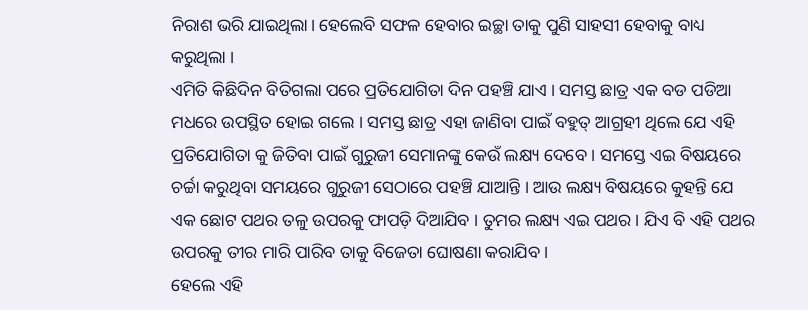ନିରାଶ ଭରି ଯାଇଥିଲା। ହେଲେବି ସଫଳ ହେବାର ଇଚ୍ଛା ତାକୁ ପୁଣି ସାହସୀ ହେବାକୁ ବାଧ୍ୟ କରୁଥିଲା ।
ଏମିତି କିଛିଦିନ ବିତିଗଲା ପରେ ପ୍ରତିଯୋଗିତା ଦିନ ପହଞ୍ଚି ଯାଏ । ସମସ୍ତ ଛାତ୍ର ଏକ ବଡ ପଡିଆ ମଧରେ ଉପସ୍ଥିତ ହୋଇ ଗଲେ । ସମସ୍ତ ଛାତ୍ର ଏହା ଜାଣିବା ପାଇଁ ବହୁତ୍ ଆଗ୍ରହୀ ଥିଲେ ଯେ ଏହି ପ୍ରତିଯୋଗିତା କୁ ଜିତିବା ପାଇଁ ଗୁରୁଜୀ ସେମାନଙ୍କୁ କେଉଁ ଲକ୍ଷ୍ୟ ଦେବେ । ସମସ୍ତେ ଏଇ ବିଷୟରେ ଚର୍ଚ୍ଚା କରୁଥିବା ସମୟରେ ଗୁରୁଜୀ ସେଠାରେ ପହଞ୍ଚି ଯାଆନ୍ତି । ଆଉ ଲକ୍ଷ୍ୟ ବିଷୟରେ କୁହନ୍ତି ଯେ ଏକ ଛୋଟ ପଥର ତଳୁ ଉପରକୁ ଫାପଡ଼ି ଦିଆଯିବ । ତୁମର ଲକ୍ଷ୍ୟ ଏଇ ପଥର । ଯିଏ ବି ଏହି ପଥର ଉପରକୁ ତୀର ମାରି ପାରିବ ତାକୁ ବିଜେତା ଘୋଷଣା କରାଯିବ ।
ହେଲେ ଏହି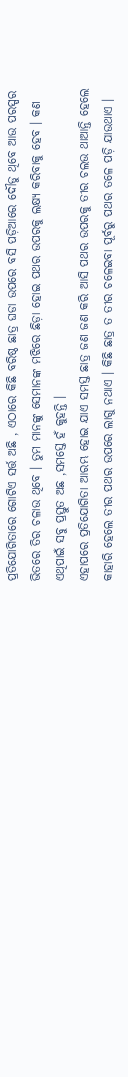ପ୍ରତିଯୋଗିତାରେ ଗୋଟିଏ ସର୍ତ୍ତ ଅଛି , ଏଠାରେ କିଛି ବରିଷ୍ଠ ଛାତ୍ର ଘଡା ଉପରେ ବସି ପଡ଼ିଆରେ ଦୌଡୁ ଥିବେ ଆଉ ପରସ୍ପର ଭିତରେ ତିର ଚଳାଉ ଥିବେ । ତୁମ ମାନଙ୍କୁ ସେମାନଙ୍କ ମଝିରେ ଛିଡ଼ା ହୋଇ ପଥର ଉପରକୁ ଲକ୍ଷ୍ୟ କରିବାକୁ ହେବ । କଣ ଏଥିପାଇଁ ସବୁ ପ୍ରସ୍ତୁତ ଅଛ ,ସମସ୍ତେ ହଁ କୁହନ୍ତି ।
ଏହାପରେ ପ୍ରତିଯୋଗିତା ଆରମ୍ଭ ହୋଇ ଯାଏ ସମସ୍ତ ଛାତ୍ର ଜଣ ଜଣ କରି ଆସି ପଥର ଉପରକୁ ତୀର ଚଲଉ ଥାଆନ୍ତି ହେଲେ କାହାରି ହେଲେ ତୀର ପଥର ଉପରେ ଲାଗୁ ନଥାଏ । କିଛି ଛାତ୍ର ତ ତୀର ଚଳେଇବା ପୂର୍ବରୁ ପଥର ତଳେ ପଡ଼ି ଯାଉଥାଏ ।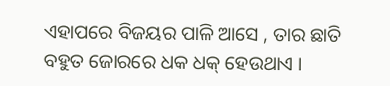ଏହାପରେ ବିଜୟର ପାଳି ଆସେ , ତାର ଛାତି ବହୁତ ଜୋରରେ ଧକ ଧକ୍ ହେଉଥାଏ ।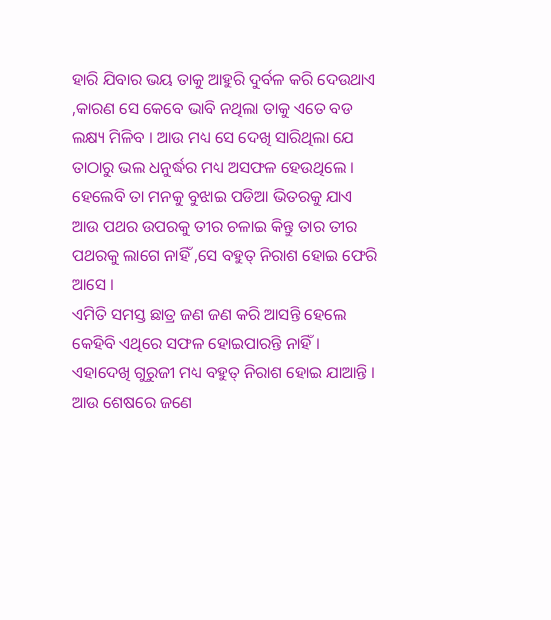ହାରି ଯିବାର ଭୟ ତାକୁ ଆହୁରି ଦୁର୍ବଳ କରି ଦେଉଥାଏ ,କାରଣ ସେ କେବେ ଭାବି ନଥିଲା ତାକୁ ଏତେ ବଡ ଲକ୍ଷ୍ୟ ମିଳିବ । ଆଉ ମଧ୍ୟ ସେ ଦେଖି ସାରିଥିଲା ଯେ ତାଠାରୁ ଭଲ ଧନୁର୍ଦ୍ଧର ମଧ୍ୟ ଅସଫଳ ହେଉଥିଲେ । ହେଲେବି ତା ମନକୁ ବୁଝାଇ ପଡିଆ ଭିତରକୁ ଯାଏ ଆଉ ପଥର ଉପରକୁ ତୀର ଚଳାଇ କିନ୍ତୁ ତାର ତୀର ପଥରକୁ ଲାଗେ ନାହିଁ ,ସେ ବହୁତ୍ ନିରାଶ ହୋଇ ଫେରି ଆସେ ।
ଏମିତି ସମସ୍ତ ଛାତ୍ର ଜଣ ଜଣ କରି ଆସନ୍ତି ହେଲେ କେହିବି ଏଥିରେ ସଫଳ ହୋଇପାରନ୍ତି ନାହିଁ । ଏହାଦେଖି ଗୁରୁଜୀ ମଧ୍ୟ ବହୁତ୍ ନିରାଶ ହୋଇ ଯାଆନ୍ତି । ଆଉ ଶେଷରେ ଜଣେ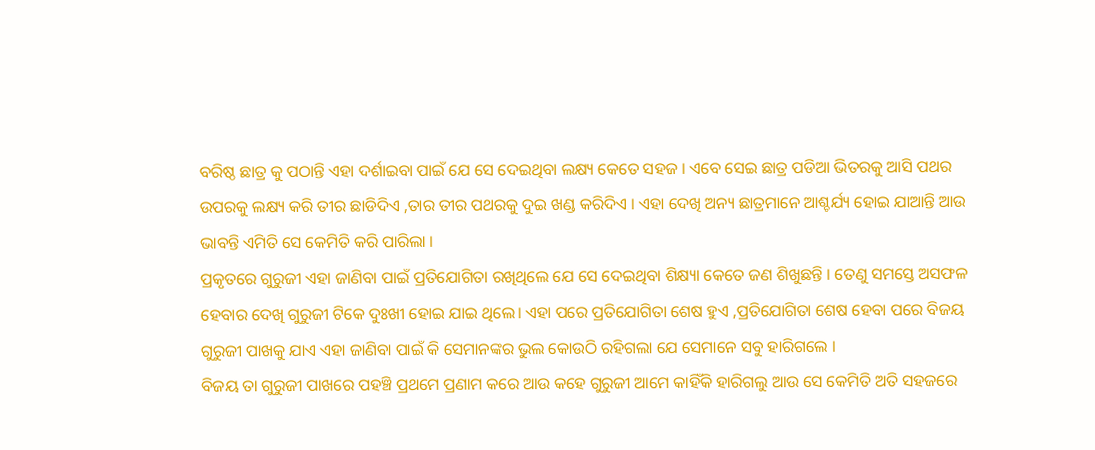ବରିଷ୍ଠ ଛାତ୍ର କୁ ପଠାନ୍ତି ଏହା ଦର୍ଶାଇବା ପାଇଁ ଯେ ସେ ଦେଇଥିବା ଲକ୍ଷ୍ୟ କେତେ ସହଜ । ଏବେ ସେଇ ଛାତ୍ର ପଡିଆ ଭିତରକୁ ଆସି ପଥର ଉପରକୁ ଲକ୍ଷ୍ୟ କରି ତୀର ଛାଡିଦିଏ ,ତାର ତୀର ପଥରକୁ ଦୁଇ ଖଣ୍ଡ କରିଦିଏ । ଏହା ଦେଖି ଅନ୍ୟ ଛାତ୍ରମାନେ ଆଶ୍ଚର୍ଯ୍ୟ ହୋଇ ଯାଆନ୍ତି ଆଉ ଭାବନ୍ତି ଏମିତି ସେ କେମିତି କରି ପାରିଲା ।
ପ୍ରକୃତରେ ଗୁରୁଜୀ ଏହା ଜାଣିବା ପାଇଁ ପ୍ରତିଯୋଗିତା ରଖିଥିଲେ ଯେ ସେ ଦେଇଥିବା ଶିକ୍ଷ୍ୟା କେତେ ଜଣ ଶିଖୁଛନ୍ତି । ତେଣୁ ସମସ୍ତେ ଅସଫଳ ହେବାର ଦେଖି ଗୁରୁଜୀ ଟିକେ ଦୁଃଖୀ ହୋଇ ଯାଇ ଥିଲେ। ଏହା ପରେ ପ୍ରତିଯୋଗିତା ଶେଷ ହୁଏ ,ପ୍ରତିଯୋଗିତା ଶେଷ ହେବା ପରେ ବିଜୟ ଗୁରୁଜୀ ପାଖକୁ ଯାଏ ଏହା ଜାଣିବା ପାଇଁ କି ସେମାନଙ୍କର ଭୁଲ କୋଉଠି ରହିଗଲା ଯେ ସେମାନେ ସବୁ ହାରିଗଲେ ।
ବିଜୟ ତା ଗୁରୁଜୀ ପାଖରେ ପହଞ୍ଚି ପ୍ରଥମେ ପ୍ରଣାମ କରେ ଆଉ କହେ ଗୁରୁଜୀ ଆମେ କାହିଁକି ହାରିଗଲୁ ଆଉ ସେ କେମିତି ଅତି ସହଜରେ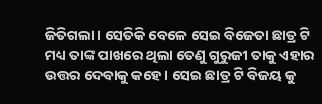ଜିତିଗଲା । ସେତିକି ବେଳେ ସେଇ ବିଜେତା ଛାତ୍ର ଟି ମଧ୍ୟ ତାଙ୍କ ପାଖରେ ଥିଲା ତେଣୁ ଗୁରୁଜୀ ତାକୁ ଏହାର ଉତ୍ତର ଦେବାକୁ କହେ । ସେଇ ଛାତ୍ର ଟି ବିଜୟ କୁ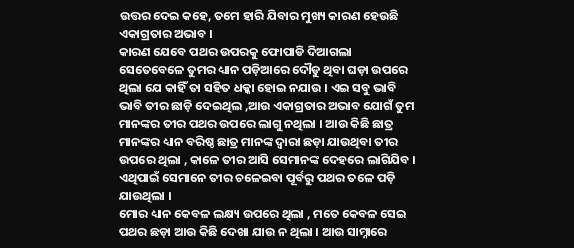ଉତ୍ତର ଦେଇ କହେ, ତମେ ହାରି ଯିବାର ମୁଖ୍ୟ କାରଣ ହେଉଛି ଏକାଗ୍ରତାର ଅଭାବ ।
କାରଣ ଯେବେ ପଥର ଉପରକୁ ଫୋପାଡି ଦିଆଗଲା ସେତେବେଳେ ତୁମର ଧ୍ୟାନ ପଡ଼ିଆରେ ଦୌଡୁ ଥିବା ଘଡ଼ା ଉପରେ ଥିଲା ଯେ କାହିଁ ତା ସହିତ ଧକ୍କା ହୋଇ ନଯାଉ । ଏଇ ସବୁ ଭାବି ଭାବି ତୀର ଛାଡ଼ି ଦେଇଥିଲ ,ଆଉ ଏକାଗ୍ରତାର ଅଭାବ ଯୋଗଁ ତୁମ ମାନଙ୍କର ତୀର ପଥର ଉପରେ ଲାଗୁ ନଥିଲା । ଆଉ କିଛି ଛାତ୍ର ମାନଙ୍କର ଧ୍ୟାନ ବରିଷ୍ଠ ଛାତ୍ର ମାନଙ୍କ ଦ୍ଵାରା ଛଡ଼ା ଯାଉଥିବା ତୀର ଉପରେ ଥିଲା , କାଳେ ତୀର ଆସି ସେମାନଙ୍କ ଦେହରେ ଲାଗିଯିବ । ଏଥିପାଇଁ ସେମାନେ ତୀର ଚଳେଇବା ପୂର୍ବରୁ ପଥର ତଳେ ପଡ଼ି ଯାଉଥିଲା ।
ମୋର ଧ୍ୟାନ କେବଳ ଲକ୍ଷ୍ୟ ଉପରେ ଥିଲା , ମତେ କେବଳ ସେଇ ପଥର ଛଡ଼ା ଆଉ କିଛି ଦେଖା ଯାଉ ନ ଥିଲା । ଆଉ ସାମ୍ନାରେ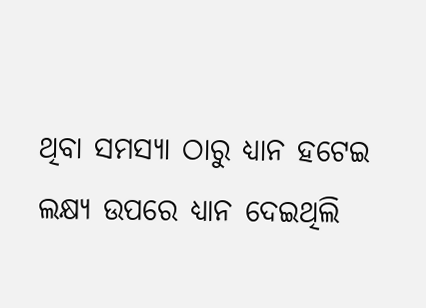ଥିବା ସମସ୍ୟା ଠାରୁ ଧ୍ୟାନ ହଟେଇ ଲକ୍ଷ୍ୟ ଉପରେ ଧ୍ୟାନ ଦେଇଥିଲି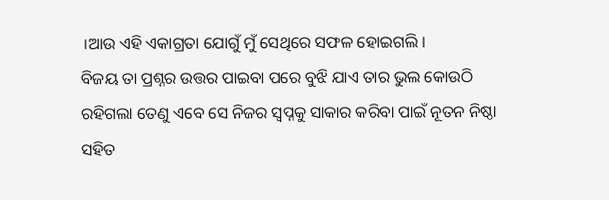।ଆଉ ଏହି ଏକାଗ୍ରତା ଯୋଗୁଁ ମୁଁ ସେଥିରେ ସଫଳ ହୋଇଗଲି ।
ବିଜୟ ତା ପ୍ରଶ୍ନର ଉତ୍ତର ପାଇବା ପରେ ବୁଝି ଯାଏ ତାର ଭୁଲ କୋଉଠି ରହିଗଲା ତେଣୁ ଏବେ ସେ ନିଜର ସ୍ବପ୍ନକୁ ସାକାର କରିବା ପାଇଁ ନୂତନ ନିଷ୍ଠା ସହିତ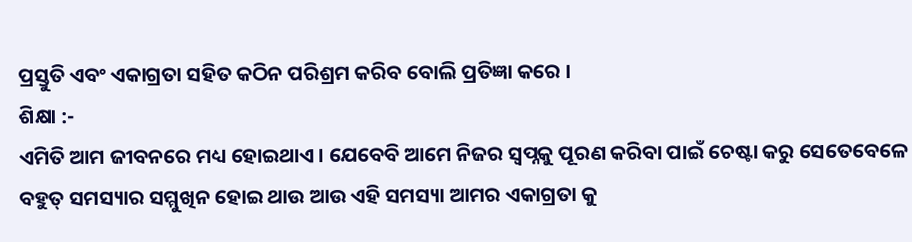ପ୍ରସ୍ତୁତି ଏବଂ ଏକାଗ୍ରତା ସହିତ କଠିନ ପରିଶ୍ରମ କରିବ ବୋଲି ପ୍ରତିଜ୍ଞା କରେ ।
ଶିକ୍ଷା :-
ଏମିତି ଆମ ଜୀବନରେ ମଧ୍ୟ ହୋଇଥାଏ । ଯେବେବି ଆମେ ନିଜର ସ୍ବପ୍ନକୁ ପୂରଣ କରିବା ପାଇଁ ଚେଷ୍ଟା କରୁ ସେତେବେଳେ ବହୁତ୍ ସମସ୍ୟାର ସମ୍ମୁଖିନ ହୋଇ ଥାଉ ଆଉ ଏହି ସମସ୍ୟା ଆମର ଏକାଗ୍ରତା କୁ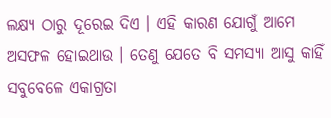ଲକ୍ଷ୍ୟ ଠାରୁ ଦୂରେଇ ଦିଏ । ଏହି କାରଣ ଯୋଗୁଁ ଆମେ ଅସଫଳ ହୋଇଥାଉ । ତେଣୁ ଯେତେ ବି ସମସ୍ୟା ଆସୁ କାହିଁ ସବୁବେଳେ ଏକାଗ୍ରତା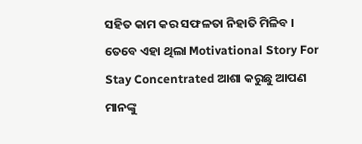ସହିତ କାମ କର ସଫଳତା ନିହାତି ମିଳିବ ।
ତେବେ ଏହା ଥିଲା Motivational Story For Stay Concentrated ଆଶା କରୁଛୁ ଆପଣ ମାନଙ୍କୁ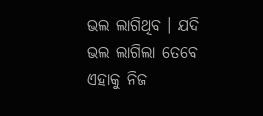ଭଲ ଲାଗିଥିବ । ଯଦି ଭଲ ଲାଗିଲା ତେବେ ଏହାକୁ ନିଜ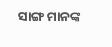ସାଙ୍ଗ ମାନଙ୍କ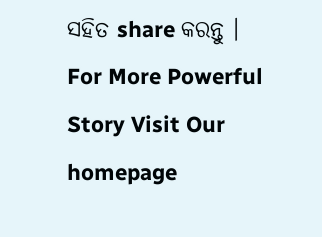ସହିତ share କରନ୍ତୁ ।
For More Powerful Story Visit Our homepage